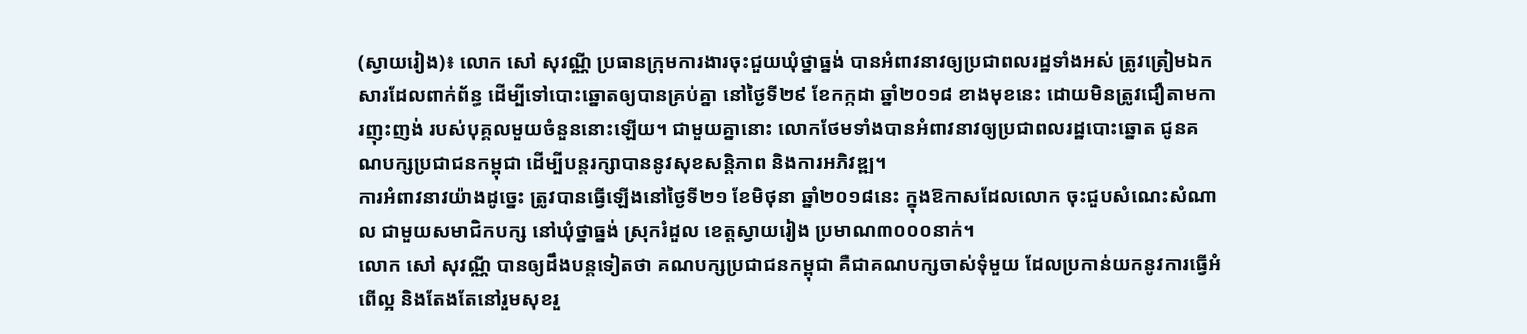(ស្វាយរៀង)៖ លោក សៅ សុវណ្ណី ប្រធានក្រុមការងារចុះជួយឃុំថ្នាធ្នង់ បានអំពាវនាវឲ្យប្រជាពលរដ្ឋទាំងអស់ ត្រូវត្រៀមឯកសារដែលពាក់ព័ន្ធ ដើម្បីទៅបោះឆ្នោតឲ្យបានគ្រប់គ្នា នៅថ្ងៃទី២៩ ខែកក្កដា ឆ្នាំ២០១៨ ខាងមុខនេះ ដោយមិនត្រូវជឿតាមការញុះញង់ របស់បុគ្គលមួយចំនួននោះឡើយ។ ជាមួយគ្នានោះ លោកថែមទាំងបានអំពាវនាវឲ្យប្រជាពលរដ្ឋបោះឆ្នោត ជូនគណបក្សប្រជាជនកម្ពុជា ដើម្បីបន្តរក្សាបាននូវសុខសន្តិភាព និងការអភិវឌ្ឍ។
ការអំពាវនាវយ៉ាងដូច្នេះ ត្រូវបានធ្វើឡើងនៅថ្ងៃទី២១ ខែមិថុនា ឆ្នាំ២០១៨នេះ ក្នុងឱកាសដែលលោក ចុះជួបសំណេះសំណាល ជាមួយសមាជិកបក្ស នៅឃុំថ្នាធ្នង់ ស្រុករំដួល ខេត្តស្វាយរៀង ប្រមាណ៣០០០នាក់។
លោក សៅ សុវណ្ណី បានឲ្យដឹងបន្តទៀតថា គណបក្សប្រជាជនកម្ពុជា គឺជាគណបក្សចាស់ទុំមួយ ដែលប្រកាន់យកនូវការធ្វើអំពើល្អ និងតែងតែនៅរួមសុខរួ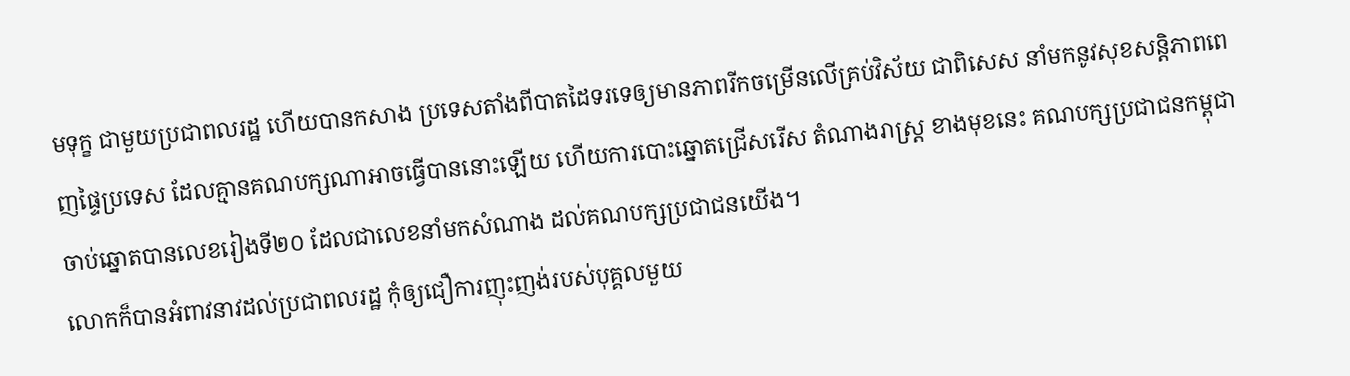មទុក្ខ ជាមួយប្រជាពលរដ្ឋ ហើយបានកសាង ប្រទេសតាំងពីបាតដៃទរទេឲ្យមានភាពរីកចម្រើនលើគ្រប់វិស័យ ជាពិសេស នាំមកនូវសុខសន្តិភាពពេញផ្ទៃប្រទេស ដែលគ្មានគណបក្សណាអាចធ្វើបាននោះឡើយ ហើយការបោះឆ្នោតជ្រើសរើស តំណាងរាស្ត្រ ខាងមុខនេះ គណបក្សប្រជាជនកម្ពុជា ចាប់ឆ្នោតបានលេខរៀងទី២០ ដែលជាលេខនាំមកសំណាង ដល់គណបក្សប្រជាជនយើង។
លោកក៏បានអំពាវនាវដល់ប្រជាពលរដ្ឋ កុំឲ្យជឿការញុះញង់របស់បុគ្គលមួយ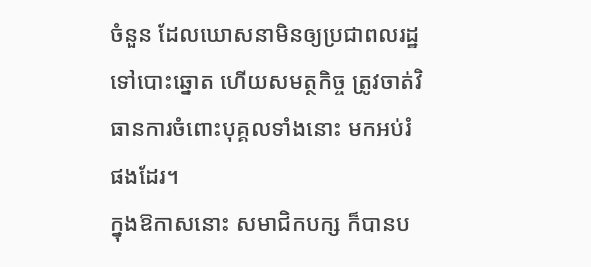ចំនួន ដែលឃោសនាមិនឲ្យប្រជាពលរដ្ឋទៅបោះឆ្នោត ហើយសមត្ថកិច្ច ត្រូវចាត់វិធានការចំពោះបុគ្គលទាំងនោះ មកអប់រំផងដែរ។
ក្នុងឱកាសនោះ សមាជិកបក្ស ក៏បានប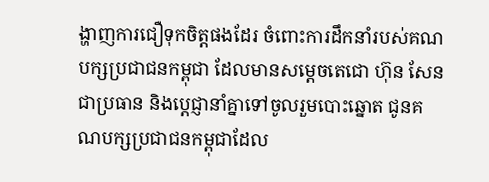ង្ហាញការជឿទុកចិត្តផងដែរ ចំពោះការដឹកនាំរបស់គណបក្សប្រជាជនកម្ពុជា ដែលមានសម្តេចតេជោ ហ៊ុន សែន ជាប្រធាន និងប្តេជ្ញានាំគ្នាទៅចូលរួមបោះឆ្នោត ជូនគណបក្សប្រជាជនកម្ពុជាដែល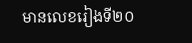មានលេខរៀងទី២០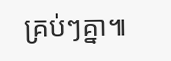គ្រប់ៗគ្នា៕